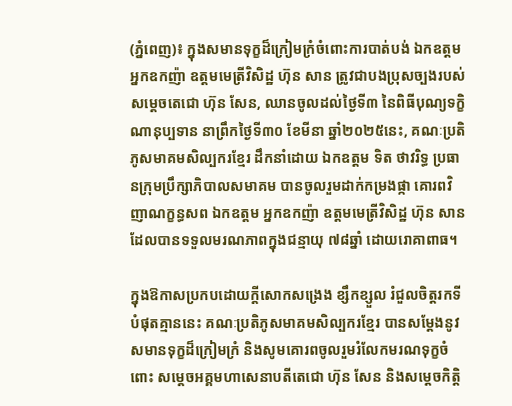(ភ្នំពេញ)៖ ក្នុងសមានទុក្ខដ៏ក្រៀមក្រំចំពោះការបាត់បង់ ឯកឧត្តម អ្នកឧកញ៉ា ឧត្តមមេត្រីវិសិដ្ឋ ហ៊ុន សាន ត្រូវជាបងប្រុសច្បងរបស់ សម្តេចតេជោ ហ៊ុន សែន, ឈានចូលដល់ថ្ងៃទី៣ នៃពិធីបុណ្យទក្ខិណានុប្បទាន នាព្រឹកថ្ងៃទី៣០ ខែមីនា ឆ្នាំ២០២៥នេះ, គណៈប្រតិភូសមាគមសិល្បករខ្មែរ ដឹកនាំដោយ ឯកឧត្តម ទិត ថាវរិទ្ធ ប្រធានក្រុមប្រឹក្សាភិបាលសមាគម បានចូលរួមដាក់កម្រងផ្កា គោរពវិញាណក្ខន្ធសព ឯកឧត្តម អ្នកឧកញ៉ា ឧត្តមមេត្រីវិសិដ្ឋ ហ៊ុន សាន ដែលបានទទួលមរណភាពក្នុងជន្មាយុ ៧៨ឆ្នាំ ដោយរោគាពាធ។

ក្នុងឱកាសប្រកបដោយក្តីសោកសង្រេង ខ្សឹកខ្សួល រំជួលចិត្តរកទីបំផុតគ្មាននេះ គណៈប្រតិភូសមាគមសិល្បករខ្មែរ បានសម្ដែងនូវសមានទុក្ខដ៏ក្រៀមក្រំ និងសូមគោរពចូលរួមរំលែកមរណទុក្ខចំពោះ សម្តេចអគ្គមហាសេនាបតីតេជោ ហ៊ុន សែន និងសម្ដេចកិត្តិ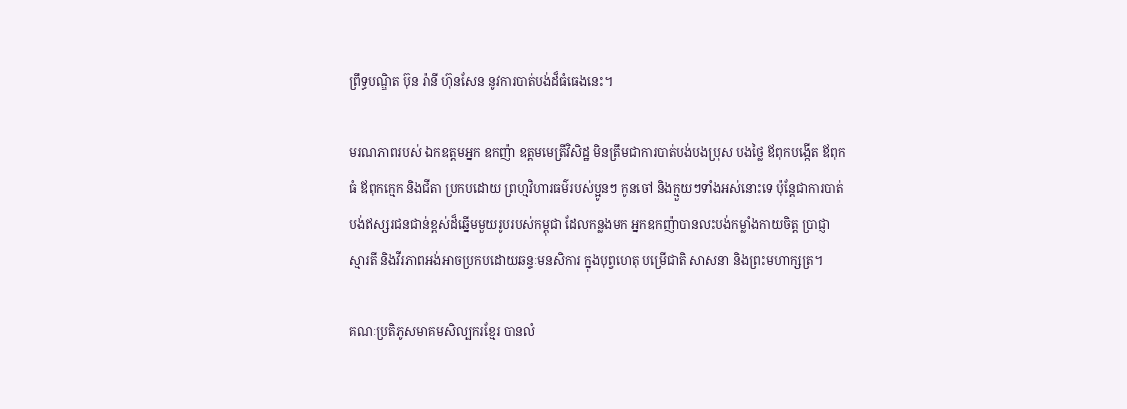ព្រឹទ្ធបណ្ឌិត ប៊ុន រ៉ានី ហ៊ុនសែន នូវការបាត់បង់ដ៏ធំធេងនេះ។

មរណភាពរបស់ ឯកឧត្តមអ្នក ឧកញ៉ា ឧត្តមមេត្រីវិសិដ្ឋ មិនត្រឹមជាការបាត់បង់បងប្រុស បងថ្លៃ ឪពុកបង្កើត ឪពុកធំ ឪពុកក្មេក និងជីតា ប្រកបដោយ ព្រហ្មវិហារធម៌របស់ប្អូនៗ កូនចៅ និងក្មួយៗទាំងអស់នោះទេ ប៉ុន្តែជាការបាត់បង់ឥស្សរជនជាន់ខ្ពស់ដ៏ឆ្នើមមួយរូបរបស់កម្ពុជា ដែលកន្លងមក អ្នកឧកញ៉ាបានលះបង់កម្លាំងកាយចិត្ត ប្រាជ្ញា ស្មារតី និងវីរភាពអង់អាចប្រកបដោយឆន្ទៈមនសិការ ក្នុងបុព្វហេតុ បម្រើជាតិ សាសនា និងព្រះមហាក្សត្រ។

គណៈប្រតិភូសមាគមសិល្បករខ្មែរ បានលំ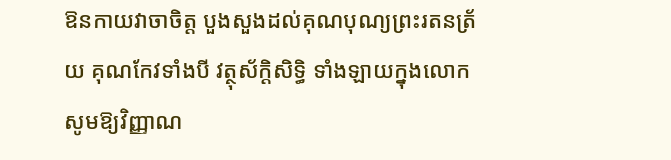ឱនកាយវាចាចិត្ត បួងសួងដល់គុណបុណ្យព្រះរតនត្រ័យ គុណកែវទាំងបី វត្ថុស័ក្ដិសិទ្ធិ ទាំងឡាយក្នុងលោក សូមឱ្យវិញ្ញាណ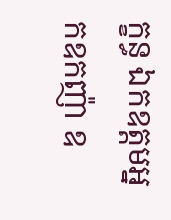ក្ខន្ធ ឯកឧត្តមអ្នកឧកញ៉ា ឧ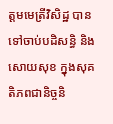ត្ដមមេត្រីវិសិដ្ឋ បានទៅចាប់បដិសន្ធិ និងសោយសុខ ក្នុងសុគតិភពជានិច្ចនិ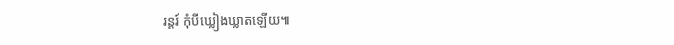រន្តរ៍ កុំបីឃ្លៀងឃ្លាតឡើយ៕